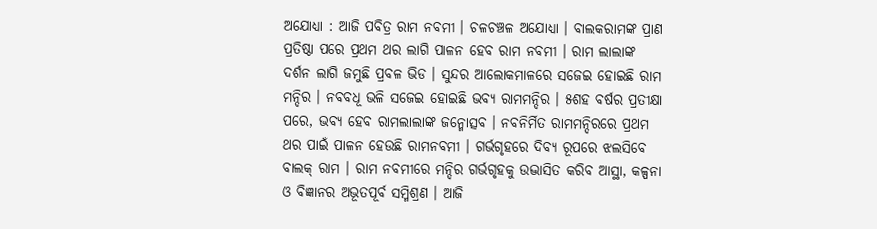ଅଯୋଧ୍ୟା : ଆଜି ପବିତ୍ର ରାମ ନବମୀ । ଚଳଚଞ୍ଚଳ ଅଯୋଧ୍ୟା । ବାଲକରାମଙ୍କ ପ୍ରାଣ ପ୍ରତିଷ୍ଠା ପରେ ପ୍ରଥମ ଥର ଲାଗି ପାଳନ ହେବ ରାମ ନବମୀ । ରାମ ଲାଲାଙ୍କ ଦର୍ଶନ ଲାଗି ଜମୁଛି ପ୍ରବଳ ଭିଡ । ସୁନ୍ଦର ଆଲୋକମାଳରେ ସଜେଇ ହୋଇଛି ରାମ ମନ୍ଦିର । ନବବଧୂ ଭଳି ସଜେଇ ହୋଇଛି ଭବ୍ୟ ରାମମନ୍ଦିର । ୫ଶହ ବର୍ଷର ପ୍ରତୀକ୍ଷା ପରେ, ଭବ୍ୟ ହେବ ରାମଲାଲାଙ୍କ ଜନ୍ମୋତ୍ସବ । ନବନିର୍ମିତ ରାମମନ୍ଦିରରେ ପ୍ରଥମ ଥର ପାଇଁ ପାଳନ ହେଉଛି ରାମନବମୀ । ଗର୍ଭଗୃହରେ ଦିବ୍ୟ ରୂପରେ ଝଲସିବେ ବାଲକ୍ ରାମ । ରାମ ନବମୀରେ ମନ୍ଦିର ଗର୍ଭଗୃହକୁ ଉଦ୍ଭାସିତ କରିବ ଆସ୍ଥା, କଳ୍ପନା ଓ ବିଜ୍ଞାନର ଅଭୂତପୂର୍ବ ସମ୍ମିଶ୍ରଣ । ଆଜି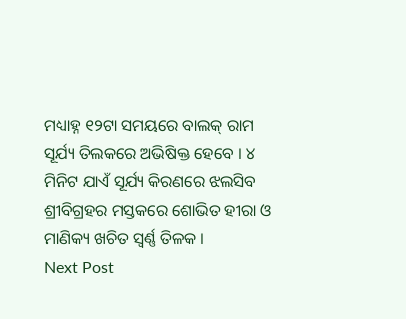ମଧ୍ୟାହ୍ନ ୧୨ଟା ସମୟରେ ବାଲକ୍ ରାମ ସୂର୍ଯ୍ୟ ତିଲକରେ ଅଭିଷିକ୍ତ ହେବେ । ୪ ମିନିଟ ଯାଏଁ ସୂର୍ଯ୍ୟ କିରଣରେ ଝଲସିବ ଶ୍ରୀବିଗ୍ରହର ମସ୍ତକରେ ଶୋଭିତ ହୀରା ଓ ମାଣିକ୍ୟ ଖଚିତ ସ୍ୱର୍ଣ୍ଣ ତିଳକ ।
Next Post